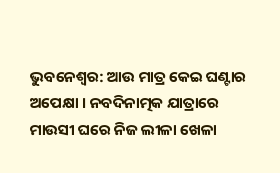ଭୁବନେଶ୍ବର: ଆଉ ମାତ୍ର କେଇ ଘଣ୍ଟାର ଅପେକ୍ଷା । ନବଦିନାତ୍ମକ ଯାତ୍ରାରେ ମାଉସୀ ଘରେ ନିଜ ଲୀଳା ଖେଳା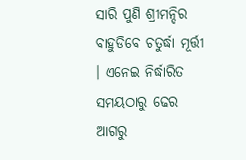ସାରି ପୁଣି ଶ୍ରୀମନ୍ଦିର ବାହୁଡିବେ ଚତୁର୍ଦ୍ଧା ମୂର୍ତ୍ତୀ । ଏନେଇ ନିର୍ଦ୍ଧାରିତ ସମୟଠାରୁ ଢେର ଆଗରୁ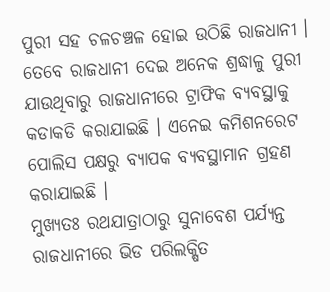ପୁରୀ ସହ ଚଳଚଞ୍ଚଳ ହୋଇ ଉଠିଛି ରାଜଧାନୀ । ତେବେ ରାଜଧାନୀ ଦେଇ ଅନେକ ଶ୍ରଦ୍ଧାଳୁ ପୁରୀ ଯାଉଥିବାରୁ ରାଜଧାନୀରେ ଟ୍ରାଫିକ ବ୍ୟବସ୍ଥାକୁ କଡାକଡି କରାଯାଇଛି । ଏନେଇ କମିଶନରେଟ ପୋଲିସ ପକ୍ଷରୁ ବ୍ୟାପକ ବ୍ୟବସ୍ଥାମାନ ଗ୍ରହଣ କରାଯାଇଛି ।
ମୁଖ୍ୟତଃ ରଥଯାତ୍ରାଠାରୁ ସୁନାବେଶ ପର୍ଯ୍ୟନ୍ତ ରାଜଧାନୀରେ ଭିଡ ପରିଲକ୍ଷିତ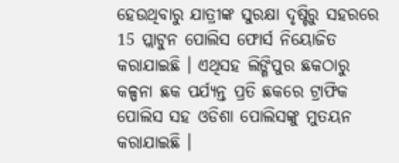ହେଉଥିବାରୁ ଯାତ୍ରୀଙ୍କ ସୁରକ୍ଷା ଦୃଷ୍ଟିରୁ ସହରରେ 15 ପ୍ଲାଟୁନ ପୋଲିସ ଫୋର୍ସ ନିୟୋଜିତ କରାଯାଇଛି । ଏଥିସହ ଲିଙ୍ଗିପୁର ଛକଠାରୁ କଳ୍ପନା ଛକ ପର୍ଯ୍ୟନ୍ତ ପ୍ରତି ଛକରେ ଟ୍ରାଫିକ ପୋଲିସ ସହ ଓଡିଶା ପୋଲିସଙ୍କୁ ମୁତୟନ କରାଯାଇଛି ।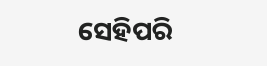ସେହିପରି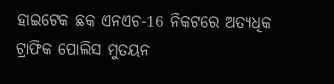ହାଇଟେକ ଛକ ଏନଏଚ-16 ନିକଟରେ ଅତ୍ୟଧିକ ଟ୍ରାଫିକ ପୋଲିସ ମୁତୟନ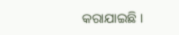କରାଯାଇଛି ।